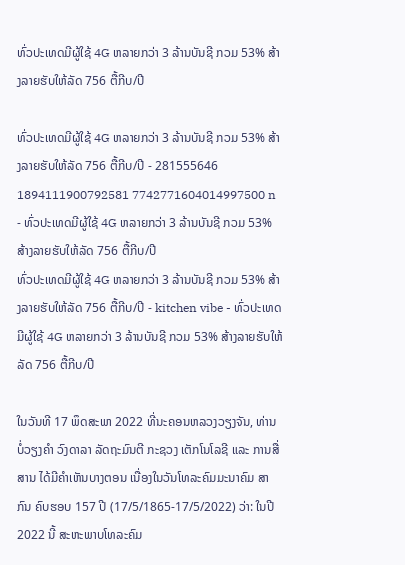ທົ່ວປະເທດມີຜູ້ໃຊ້ 4G ຫລາຍກວ່າ 3 ລ້ານບັນຊີ ກວມ 53% ສ້າງລາຍຮັບໃຫ້ລັດ 756 ຕື້ກີບ/ປີ

ທົ່ວປະເທດມີຜູ້ໃຊ້ 4G ຫລາຍກວ່າ 3 ລ້ານບັນຊີ ກວມ 53% ສ້າງລາຍຮັບໃຫ້ລັດ 756 ຕື້ກີບ/ປີ - 281555646 1894111900792581 7742771604014997500 n - ທົ່ວປະເທດມີຜູ້ໃຊ້ 4G ຫລາຍກວ່າ 3 ລ້ານບັນຊີ ກວມ 53% ສ້າງລາຍຮັບໃຫ້ລັດ 756 ຕື້ກີບ/ປີ
ທົ່ວປະເທດມີຜູ້ໃຊ້ 4G ຫລາຍກວ່າ 3 ລ້ານບັນຊີ ກວມ 53% ສ້າງລາຍຮັບໃຫ້ລັດ 756 ຕື້ກີບ/ປີ - kitchen vibe - ທົ່ວປະເທດມີຜູ້ໃຊ້ 4G ຫລາຍກວ່າ 3 ລ້ານບັນຊີ ກວມ 53% ສ້າງລາຍຮັບໃຫ້ລັດ 756 ຕື້ກີບ/ປີ

ໃນວັນທີ 17 ພຶດສະພາ 2022 ທີ່ນະຄອນຫລວງວຽງຈັນ, ທ່ານ ບໍ່ວຽງຄໍາ ວົງດາລາ ລັດຖະມົນຕີ ກະຊວງ ເຕັກໂນໂລຊີ ແລະ ການສື່ສານ ໄດ້ມີຄຳເຫັນບາງຕອນ ເນື່ອງໃນວັນໂທລະຄົມມະນາຄົມ ສາກົນ ຄົບຮອບ 157 ປີ (17/5/1865-17/5/2022) ວ່າ: ໃນປີ 2022 ນີ້ ສະຫະພາບໂທລະຄົມ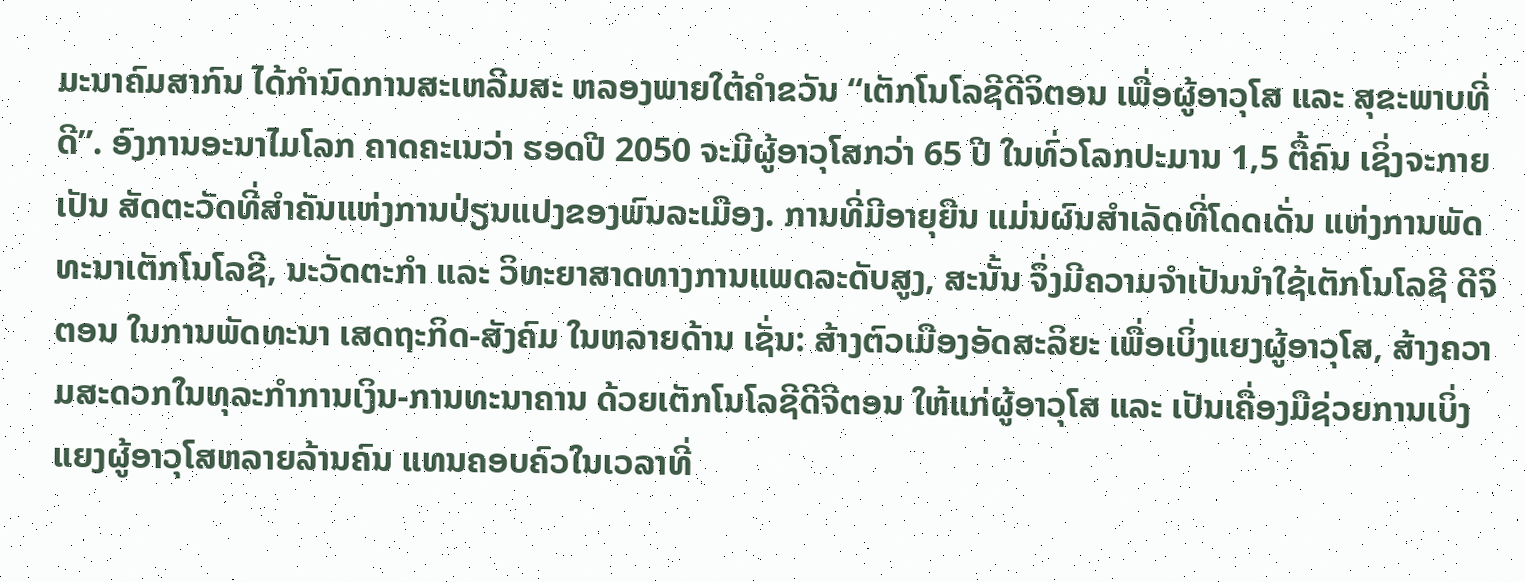ມະນາຄົມສາກົນ ໄດ້ກຳນົດການສະເຫລີມສະ ຫລອງພາຍໃຕ້ຄຳຂວັນ “ເຕັກໂນໂລຊີດີຈິຕອນ ເພື່ອຜູ້ອາວຸໂສ ແລະ ສຸຂະພາບທີ່ດີ”. ອົງການອະນາໄມໂລກ ຄາດຄະເນວ່າ ຮອດປີ 2050 ຈະມີຜູ້ອາວຸໂສກວ່າ 65 ປີ ໃນທົ່ວໂລກປະມານ 1,5 ຕື້ຄົນ ເຊິ່ງຈະກາຍເປັນ ສັດຕະວັດທີ່ສຳຄັນແຫ່ງການປ່ຽນແປງຂອງພົນລະເມືອງ. ການທີ່ມີອາຍຸຍືນ ແມ່ນຜົນສໍາເລັດທີ່ໂດດເດັ່ນ ແຫ່ງການພັດທະນາເຕັກໂນໂລຊີ, ນະວັດຕະກໍາ ແລະ ວິທະຍາສາດທາງການແພດລະດັບສູງ, ສະນັ້ນ ຈຶ່ງມີຄວາມຈຳເປັນນຳໃຊ້ເຕັກໂນໂລຊີ ດີຈິຕອນ ໃນການພັດທະນາ ເສດຖະກິດ-ສັງຄົມ ໃນຫລາຍດ້ານ ເຊັ່ນ: ສ້າງຕົວເມືອງອັດສະລິຍະ ເພື່ອເບິ່ງແຍງຜູ້ອາວຸໂສ, ສ້າງຄວາມສະດວກໃນທຸລະກໍາການເງິນ-ການທະນາຄານ ດ້ວຍເຕັກໂນໂລຊີດີຈີຕອນ ໃຫ້ແກ່ຜູ້ອາວຸໂສ ແລະ ເປັນເຄື່ອງມືຊ່ວຍການເບິ່ງແຍງຜູ້ອາວຸໂສຫລາຍລ້ານຄົນ ແທນຄອບຄົວໃນເວລາທີ່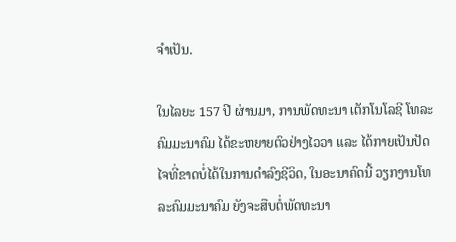ຈໍາເປັນ.

ໃນໄລຍະ 157 ປີ ຜ່ານມາ, ການພັດທະນາ ເຕັກໂນໂລຊີ ໂທລະຄົມມະນາຄົມ ໄດ້ຂະຫຍາຍຕົວຢ່າງໄວວາ ແລະ ໄດ້ກາຍເປັນປັດໄຈທີ່ຂາດບໍ່ໄດ້ໃນການດໍາລົງຊີວິດ, ໃນອະນາຄົດນີ້ ວຽກງານໂທລະຄົມມະນາຄົມ ຍັງຈະສືບຕໍ່ພັດທະນາ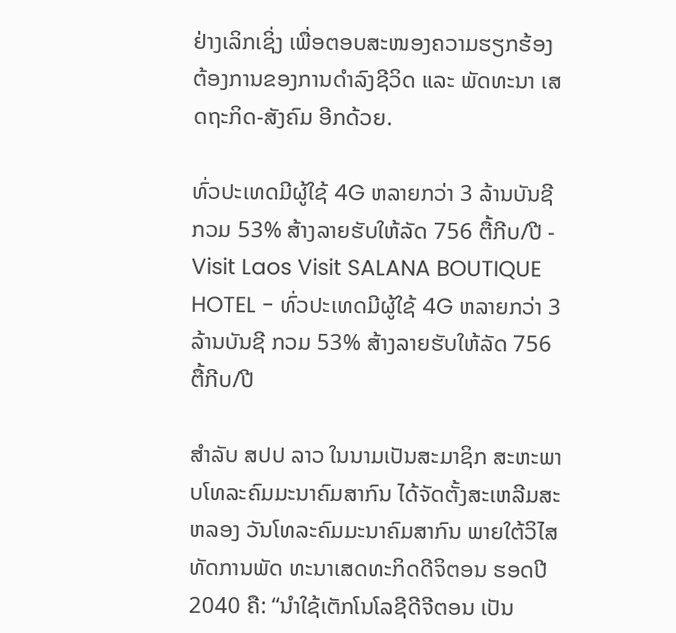ຢ່າງເລິກເຊິ່ງ ເພື່ອຕອບສະໜອງຄວາມຮຽກຮ້ອງຕ້ອງການຂອງການດໍາລົງຊີວິດ ແລະ ພັດທະນາ ເສດຖະກິດ-ສັງຄົມ ອີກດ້ວຍ.

ທົ່ວປະເທດມີຜູ້ໃຊ້ 4G ຫລາຍກວ່າ 3 ລ້ານບັນຊີ ກວມ 53% ສ້າງລາຍຮັບໃຫ້ລັດ 756 ຕື້ກີບ/ປີ - Visit Laos Visit SALANA BOUTIQUE HOTEL - ທົ່ວປະເທດມີຜູ້ໃຊ້ 4G ຫລາຍກວ່າ 3 ລ້ານບັນຊີ ກວມ 53% ສ້າງລາຍຮັບໃຫ້ລັດ 756 ຕື້ກີບ/ປີ

ສຳລັບ ສປປ ລາວ ໃນນາມເປັນສະມາຊິກ ສະຫະພາບໂທລະຄົມມະນາຄົມສາກົນ ໄດ້ຈັດຕັ້ງສະເຫລີມສະຫລອງ ວັນໂທລະຄົມມະນາຄົມສາກົນ ພາຍໃຕ້ວິໄສທັດການພັດ ທະນາເສດທະກິດດີຈິຕອນ ຮອດປີ 2040 ຄື: “ນໍາໃຊ້ເຕັກໂນໂລຊີດີຈີຕອນ ເປັນ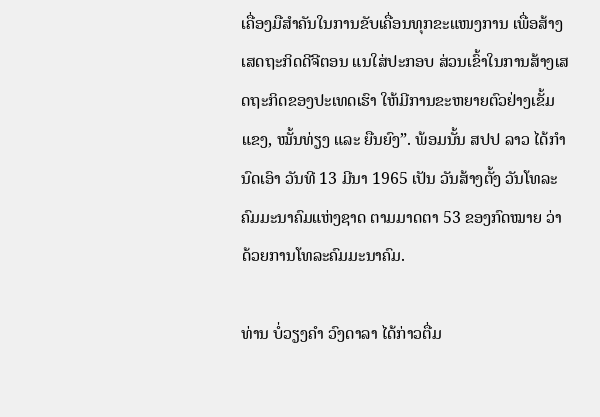ເຄື່ອງມືສໍາຄັນໃນການຂັບເຄື່ອນທຸກຂະແໜງການ ເພື່ອສ້າງເສດຖະກິດດີຈີຕອນ ແນໃສ່ປະກອບ ສ່ວນເຂົ້າໃນການສ້າງເສດຖະກິດຂອງປະເທດເຮົາ ໃຫ້ມີການຂະຫຍາຍຕົວຢ່າງເຂັ້ມແຂງ, ໝັ້ນທ່ຽງ ແລະ ຍືນຍົງ”. ພ້ອມນັ້ນ ສປປ ລາວ ໄດ້ກຳນົດເອົາ ວັນທີ 13 ມີນາ 1965 ເປັນ ວັນສ້າງຕັ້ງ ວັນໂທລະຄົມມະນາຄົມແຫ່ງຊາດ ຕາມມາດຕາ 53 ຂອງກົດໝາຍ ວ່າດ້ວຍການໂທລະຄົມມະນາຄົມ.

ທ່ານ ບໍ່ວຽງຄໍາ ວົງດາລາ ໄດ້ກ່າວຕື່ມ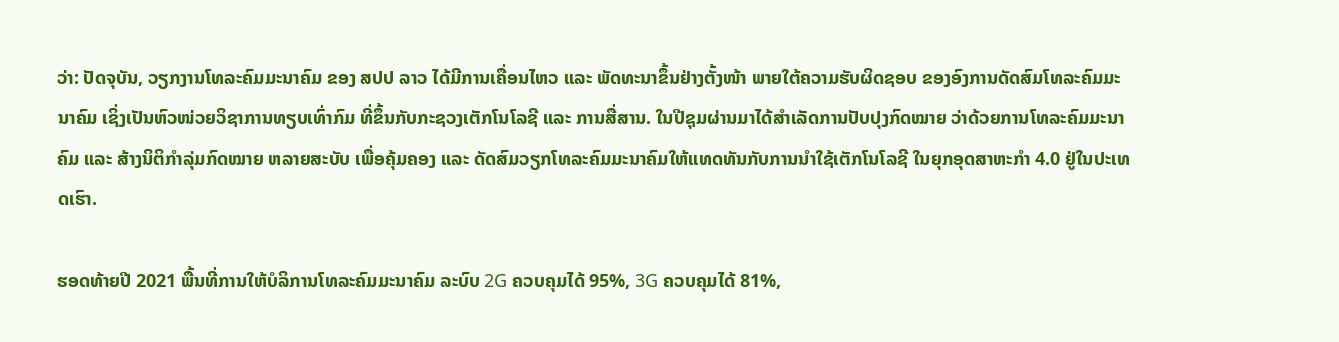ວ່າ: ປັດຈຸບັນ, ວຽກງານໂທລະຄົມມະນາຄົມ ຂອງ ສປປ ລາວ ໄດ້ມີການເຄື່ອນໄຫວ ແລະ ພັດທະນາຂຶ້ນຢ່າງຕັ້ງໜ້າ ພາຍໃຕ້ຄວາມຮັບຜິດຊອບ ຂອງອົງການດັດສົມໂທລະຄົມມະນາຄົມ ເຊິ່ງເປັນຫົວໜ່ວຍວິຊາການທຽບເທົ່າກົມ ທີ່ຂຶ້ນກັບກະຊວງເຕັກໂນໂລຊີ ແລະ ການສື່ສານ. ໃນປີຊຸມຜ່ານມາໄດ້ສໍາເລັດການປັບປຸງກົດໝາຍ ວ່າດ້ວຍການໂທລະຄົມມະນາຄົມ ແລະ ສ້າງນິຕິກຳລຸ່ມກົດໝາຍ ຫລາຍສະບັບ ເພື່ອຄຸ້ມຄອງ ແລະ ດັດສົມວຽກໂທລະຄົມມະນາຄົມໃຫ້ແທດທັນກັບການນໍາໃຊ້ເຕັກໂນໂລຊີ ໃນຍຸກອຸດສາຫະກຳ 4.0 ຢູ່ໃນປະເທດເຮົາ.

ຮອດທ້າຍປີ 2021 ພື້ນທີ່ການໃຫ້ບໍລິການໂທລະຄົມມະນາຄົມ ລະບົບ 2G ຄວບຄຸມໄດ້ 95%, 3G ຄວບຄຸມໄດ້ 81%,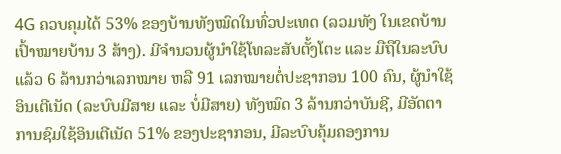4G ຄວບຄຸມໄດ້ 53% ຂອງບ້ານທັງໝົດໃນທົ່ວປະເທດ (ລວມທັງ ໃນເຂດບ້ານເປົ້າໝາຍບ້ານ 3 ສ້າງ). ມີຈຳນວນຜູ້ນໍາໃຊ້ໂທລະສັບຕັ້ງໂຕະ ແລະ ມືຖືໃນລະບົບແລ້ວ 6 ລ້ານກວ່າເລກໝາຍ ຫລື 91 ເລກໝາຍຕໍ່ປະຊາກອນ 100 ຄົນ, ຜູ້ນໍາໃຊ້ອິນເຕີເນັດ (ລະບົບມີສາຍ ແລະ ບໍ່ມີສາຍ) ທັງໝົດ 3 ລ້ານກວ່າບັນຊີ, ມີອັດຕາການຊົມໃຊ້ອິນເຕີເນັດ 51% ຂອງປະຊາກອນ, ມີລະບົບຄຸ້ມຄອງການ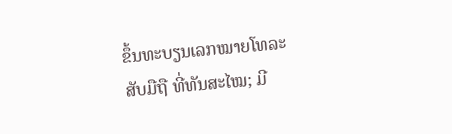ຂຶ້ນທະບຽນເລກໝາຍໂທລະສັບມືຖື ທີ່ທັນສະໄໝ; ມີ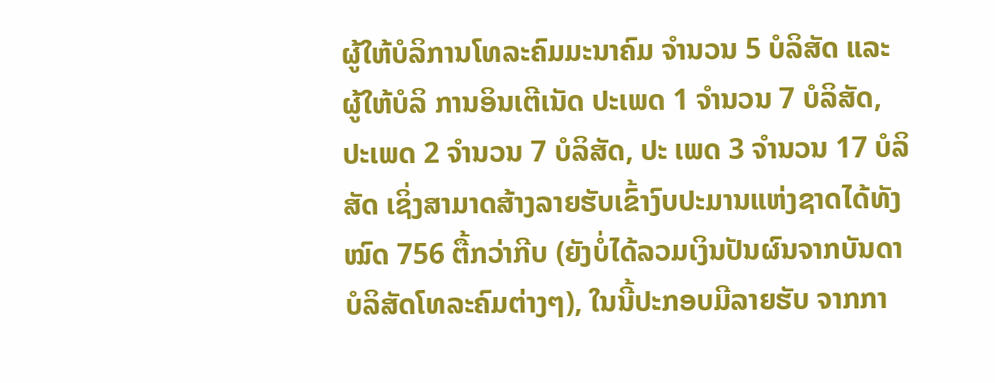ຜູ້ໃຫ້ບໍລິການໂທລະຄົມມະນາຄົມ ຈຳນວນ 5 ບໍລິສັດ ແລະ ຜູ້ໃຫ້ບໍລິ ການອິນເຕີເນັດ ປະເພດ 1 ຈໍານວນ 7 ບໍລິສັດ, ປະເພດ 2 ຈໍານວນ 7 ບໍລິສັດ, ປະ ເພດ 3 ຈໍານວນ 17 ບໍລິສັດ ເຊິ່ງສາມາດສ້າງລາຍຮັບເຂົ້າງົບປະມານແຫ່ງຊາດໄດ້ທັງໝົດ 756 ຕື້ກວ່າກີບ (ຍັງບໍ່ໄດ້ລວມເງິນປັນຜົນຈາກບັນດາບໍລິສັດໂທລະຄົມຕ່າງໆ), ໃນນີ້ປະກອບມີລາຍຮັບ ຈາກກາ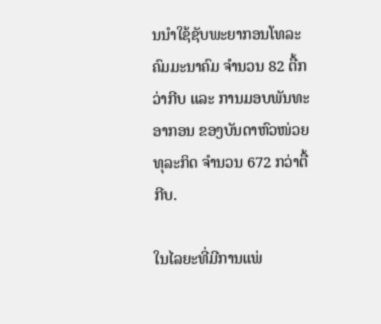ນນຳໃຊ້ຊັບພະຍາກອນໂທລະຄົມມະນາຄົມ ຈຳນວນ 82 ຕື້ກວ່າກີບ ແລະ ການມອບພັນທະອາກອນ ຂອງບັນດາຫົວໜ່ວຍທຸລະກິດ ຈຳນວນ 672 ກວ່າຕື້ກີບ.

ໃນໄລຍະທີ່ມີການແພ່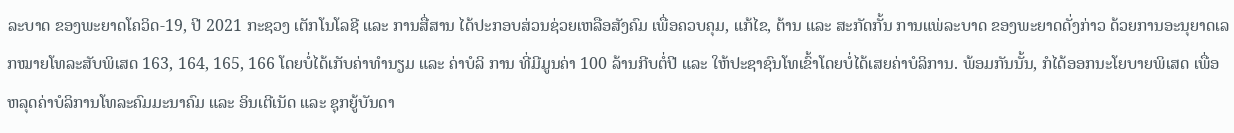ລະບາດ ຂອງພະຍາດໂຄວິດ-19, ປີ 2021 ກະຊວງ ເຕັກໂນໂລຊີ ແລະ ການສື່ສານ ໄດ້ປະກອບສ່ວນຊ່ວຍເຫລືອສັງຄົມ ເພື່ອຄວບຄຸມ, ແກ້ໄຂ, ຕ້ານ ແລະ ສະກັດກັ້ນ ການແພ່ລະບາດ ຂອງພະຍາດດັ່ງກ່າວ ດ້ວຍການອະນຸຍາດເລກໝາຍໂທລະສັບພິເສດ 163, 164, 165, 166 ໂດຍບໍ່ໄດ້ເກັບຄ່າທໍານຽມ ແລະ ຄ່າບໍລິ ການ ທີ່ມີມູນຄ່າ 100 ລ້ານກີບຕໍ່ປີ ແລະ ໃຫ້ປະຊາຊົນໂທເຂົ້າໂດຍບໍ່ໄດ້ເສຍຄ່າບໍລິການ. ພ້ອມກັນນັ້ນ, ກໍໄດ້ອອກນະໂຍບາຍພິເສດ ເພື່ອຫລຸດຄ່າບໍລິການໂທລະຄົມມະນາຄົມ ແລະ ອິນເຕີເນັດ ແລະ ຊຸກຍູ້ບັນດາ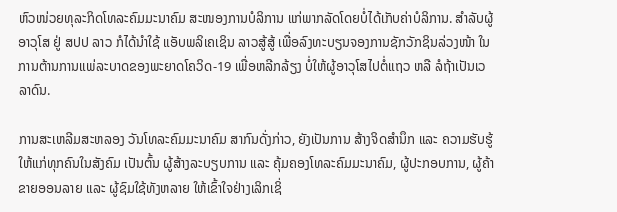ຫົວໜ່ວຍທຸລະກິດໂທລະຄົມມະນາຄົມ ສະໜອງການບໍລິການ ແກ່ພາກລັດໂດຍບໍ່ໄດ້ເກັບຄ່າບໍລິການ. ສຳລັບຜູ້ອາວຸໂສ ຢູ່ ສປປ ລາວ ກໍໄດ້ນຳໃຊ້ ແອັບພລິເຄເຊິນ ລາວສູ້ສູ້ ເພື່ອລົງທະບຽນຈອງການຊັກວັກຊິນລ່ວງໜ້າ ໃນການຕ້ານການແພ່ລະບາດຂອງພະຍາດໂຄວິດ-19 ເພື່ອຫລີກລ້ຽງ ບໍ່ໃຫ້ຜູ້ອາວຸໂສໄປຕໍ່ແຖວ ຫລື ລໍຖ້າເປັນເວລາດົນ.

ການສະເຫລີມສະຫລອງ ວັນໂທລະຄົມມະນາຄົມ ສາກົນດັ່ງກ່າວ, ຍັງເປັນການ ສ້າງຈິດສຳນຶກ ແລະ ຄວາມຮັບຮູ້ ໃຫ້ແກ່ທຸກຄົນໃນສັງຄົມ ເປັນຕົ້ນ ຜູ້ສ້າງລະບຽບການ ແລະ ຄຸ້ມຄອງໂທລະຄົມມະນາຄົມ, ຜູ້ປະກອບການ, ຜູ້ຄ້າຂາຍອອນລາຍ ແລະ ຜູ້ຊົມໃຊ້ທັງຫລາຍ ໃຫ້ເຂົ້າໃຈຢ່າງເລິກເຊິ່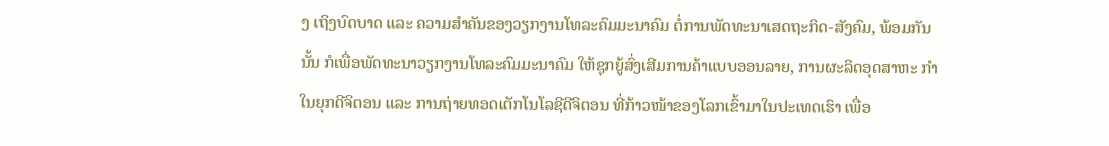ງ ເຖິງບົດບາດ ແລະ ຄວາມສຳຄັນຂອງວຽກງານໂທລະຄົມມະນາຄົມ ຕໍ່ການພັດທະນາເສດຖະກິດ-ສັງຄົມ, ພ້ອມກັນນັ້ນ ກໍເພື່ອພັດທະນາວຽກງານໂທລະຄົມມະນາຄົມ ໃຫ້ຊຸກຍູ້ສົ່ງເສີມການຄ້າແບບອອນລາຍ, ການຜະລິດອຸດສາຫະ ກຳໃນຍຸກດີຈິຕອນ ແລະ ການຖ່າຍທອດເຕັກໂນໂລຊີດີຈິຕອນ ທີ່ກ້າວໜ້າຂອງໂລກເຂົ້າມາໃນປະເທດເຮົາ ເພື່ອ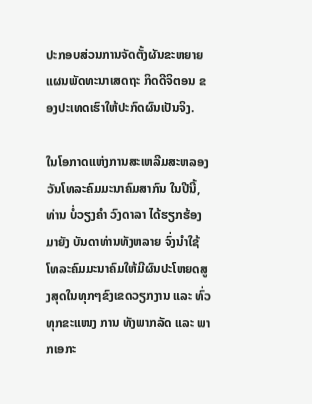ປະກອບສ່ວນການຈັດຕັ້ງຜັນຂະຫຍາຍ ແຜນພັດທະນາເສດຖະ ກິດດີຈິຕອນ ຂອງປະເທດເຮົາໃຫ້ປະກົດຜົນເປັນຈິງ.

ໃນໂອກາດແຫ່ງການສະເຫລີມສະຫລອງ ວັນໂທລະຄົມມະນາຄົມສາກົນ ໃນປີນີ້, ທ່ານ ບໍ່ວຽງຄໍາ ວົງດາລາ ໄດ້ຮຽກຮ້ອງມາຍັງ ບັນດາທ່ານທັງຫລາຍ ຈົ່ງນໍາໃຊ້ໂທລະຄົມມະນາຄົມໃຫ້ມີຜົນປະໂຫຍດສູງສຸດໃນທຸກໆຂົງເຂດວຽກງານ ແລະ ທົ່ວທຸກຂະແໜງ ການ ທັງພາກລັດ ແລະ ພາກເອກະ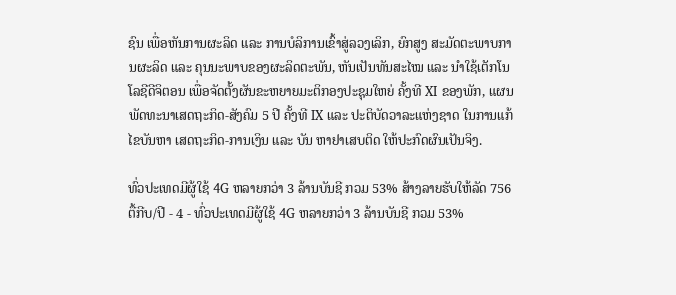ຊົນ ເພື່ອຫັນການຜະລິດ ແລະ ການບໍລິການເຂົ້າສູ່ລວງເລິກ, ຍົກສູງ ສະມັດຕະພາບການຜະລິດ ແລະ ຄຸນນະພາບຂອງຜະລິດຕະພັນ, ຫັນເປັນທັນສະໄໝ ແລະ ນຳໃຊ້ເຕັກໂນໂລຊີດີຈິຕອນ ເພື່ອຈັດຕັ້ງຜັນຂະຫຍາຍມະຕິກອງປະຊຸມໃຫຍ່ ຄັ້ງທີ XI ຂອງພັກ, ແຜນພັດທະນາເສດຖະກິດ-ສັງຄົມ 5 ປີ ຄັ້ງທີ IX ແລະ ປະຕິບັດວາລະແຫ່ງຊາດ ໃນການແກ້ໄຂບັນຫາ ເສດຖະກິດ-ການເງິນ ແລະ ບັນ ຫາຢາເສບຕິດ ໃຫ້ປະກົດຜົນເປັນຈິງ.

ທົ່ວປະເທດມີຜູ້ໃຊ້ 4G ຫລາຍກວ່າ 3 ລ້ານບັນຊີ ກວມ 53% ສ້າງລາຍຮັບໃຫ້ລັດ 756 ຕື້ກີບ/ປີ - 4 - ທົ່ວປະເທດມີຜູ້ໃຊ້ 4G ຫລາຍກວ່າ 3 ລ້ານບັນຊີ ກວມ 53%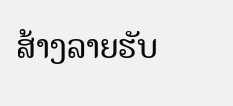ສ້າງລາຍຮັບ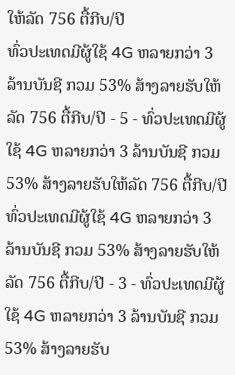ໃຫ້ລັດ 756 ຕື້ກີບ/ປີ
ທົ່ວປະເທດມີຜູ້ໃຊ້ 4G ຫລາຍກວ່າ 3 ລ້ານບັນຊີ ກວມ 53% ສ້າງລາຍຮັບໃຫ້ລັດ 756 ຕື້ກີບ/ປີ - 5 - ທົ່ວປະເທດມີຜູ້ໃຊ້ 4G ຫລາຍກວ່າ 3 ລ້ານບັນຊີ ກວມ 53% ສ້າງລາຍຮັບໃຫ້ລັດ 756 ຕື້ກີບ/ປີ
ທົ່ວປະເທດມີຜູ້ໃຊ້ 4G ຫລາຍກວ່າ 3 ລ້ານບັນຊີ ກວມ 53% ສ້າງລາຍຮັບໃຫ້ລັດ 756 ຕື້ກີບ/ປີ - 3 - ທົ່ວປະເທດມີຜູ້ໃຊ້ 4G ຫລາຍກວ່າ 3 ລ້ານບັນຊີ ກວມ 53% ສ້າງລາຍຮັບ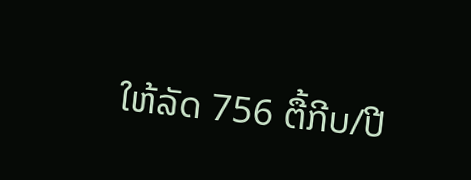ໃຫ້ລັດ 756 ຕື້ກີບ/ປີ